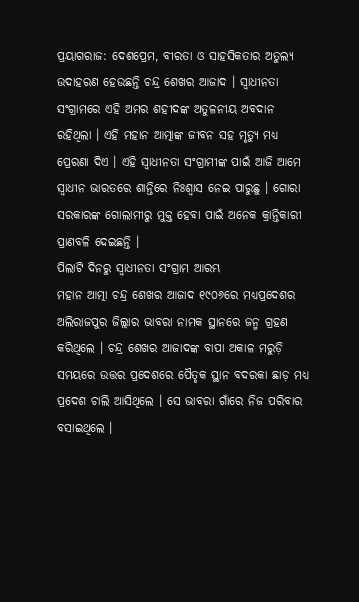ପ୍ରୟାଗରାଜ: ଦେଶପ୍ରେମ, ବୀରତା ଓ ସାହସିକତାର ଅତୁଲ୍ୟ ଉଦାହରଣ ହେଉଛନ୍ତି ଚନ୍ଦ୍ର ଶେଖର ଆଜାଦ । ସ୍ବାଧୀନତା ସଂଗ୍ରାମରେ ଏହି ଅମର ଶହୀଦଙ୍କ ଅତୁଳନୀୟ ଅବଦାନ ରହିଥିଲା । ଏହି ମହାନ ଆତ୍ମାଙ୍କ ଜୀବନ ସହ ମୃତ୍ୟୁ ମଧ୍ୟ ପ୍ରେରଣା ଦିଏ । ଏହି ସ୍ବାଧୀନତା ସଂଗ୍ରାମୀଙ୍କ ପାଇଁ ଆଜି ଆମେ ସ୍ବାଧୀନ ଭାରତରେ ଶାନ୍ତିରେ ନିଃଶ୍ବାସ ନେଇ ପାରୁଛୁ । ଗୋରା ସରକାରଙ୍କ ଗୋଲାମୀରୁ ମୁକ୍ତ ହେବା ପାଇଁ ଅନେକ କ୍ରାନ୍ତିକାରୀ ପ୍ରାଣବଳି ଦେଇଛନ୍ତି ।
ପିଲାଟି ଦିନରୁ ସ୍ବାଧୀନତା ସଂଗ୍ରାମ ଆରମ୍ଭ
ମହାନ ଆତ୍ମା ଚନ୍ଦ୍ର ଶେଖର ଆଜାଦ ୧୯୦୬ରେ ମଧ୍ୟପ୍ରଦେଶର ଅଲିରାଜପୁର ଜିଲ୍ଲାର ଭାବରା ନାମକ ସ୍ଥାନରେ ଜନ୍ମ ଗ୍ରହଣ କରିଥିଲେ । ଚନ୍ଦ୍ର ଶେଖର ଆଜାଦଙ୍କ ବାପା ଅକାଳ ମରୁଡ଼ି ସମୟରେ ଉତ୍ତର ପ୍ରଦେଶରେ ପୈତୃକ ସ୍ଥାନ ବଦରକା ଛାଡ଼ ମଧ୍ୟ ପ୍ରଦେଶ ଚାଲି ଆସିଥିଲେ । ସେ ଭାବରା ଗାଁରେ ନିଜ ପରିବାର ବସାଇଥିଲେ ।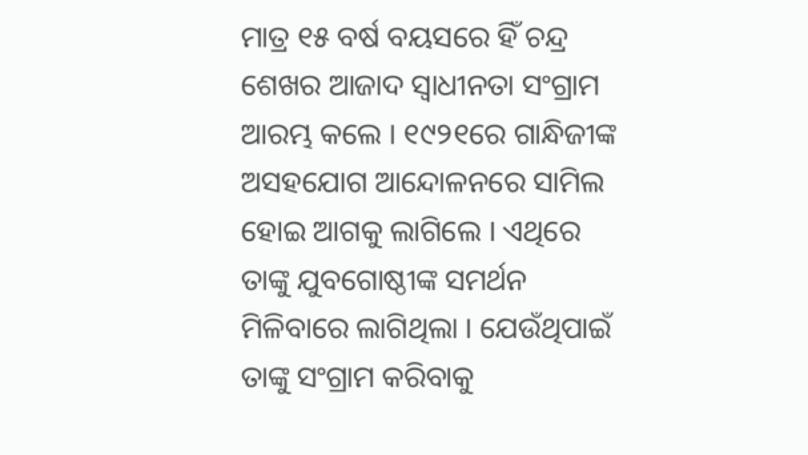ମାତ୍ର ୧୫ ବର୍ଷ ବୟସରେ ହିଁ ଚନ୍ଦ୍ର ଶେଖର ଆଜାଦ ସ୍ବାଧୀନତା ସଂଗ୍ରାମ ଆରମ୍ଭ କଲେ । ୧୯୨୧ରେ ଗାନ୍ଧିଜୀଙ୍କ ଅସହଯୋଗ ଆନ୍ଦୋଳନରେ ସାମିଲ ହୋଇ ଆଗକୁ ଲାଗିଲେ । ଏଥିରେ ତାଙ୍କୁ ଯୁବଗୋଷ୍ଠୀଙ୍କ ସମର୍ଥନ ମିଳିବାରେ ଲାଗିଥିଲା । ଯେଉଁଥିପାଇଁ ତାଙ୍କୁ ସଂଗ୍ରାମ କରିବାକୁ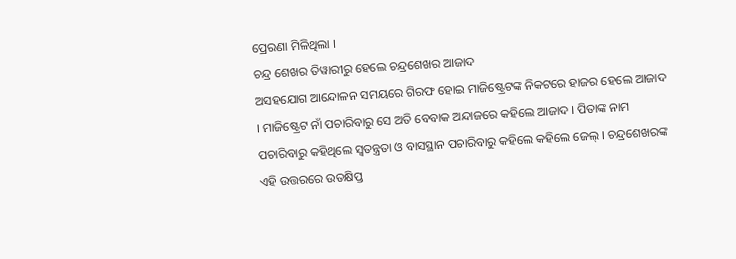ପ୍ରେରଣା ମିଳିଥିଲା ।
ଚନ୍ଦ୍ର ଶେଖର ତିୱାରୀରୁ ହେଲେ ଚନ୍ଦ୍ରଶେଖର ଆଜାଦ
ଅସହଯୋଗ ଆନ୍ଦୋଳନ ସମୟରେ ଗିରଫ ହୋଇ ମାଜିଷ୍ଟ୍ରେଟଙ୍କ ନିକଟରେ ହାଜର ହେଲେ ଆଜାଦ । ମାଜିଷ୍ଟ୍ରେଟ ନାଁ ପଚାରିବାରୁ ସେ ଅତି ବେବାକ ଅନ୍ଦାଜରେ କହିଲେ ଆଜାଦ । ପିତାଙ୍କ ନାମ ପଚାରିବାରୁ କହିଥିଲେ ସ୍ବତନ୍ତ୍ରତା ଓ ବାସସ୍ଥାନ ପଚାରିବାରୁ କହିଲେ କହିଲେ ଜେଲ୍ । ଚନ୍ଦ୍ରଶେଖରଙ୍କ ଏହି ଉତ୍ତରରେ ଉତକ୍ଷିପ୍ତ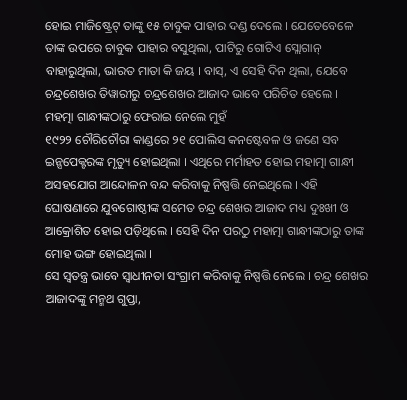ହୋଇ ମାଜିଷ୍ଟ୍ରେଟ୍ ତାଙ୍କୁ ୧୫ ଚାବୁକ ପାହାର ଦଣ୍ଡ ଦେଲେ । ଯେତେବେଳେ ତାଙ୍କ ଉପରେ ଚାବୁକ ପାହାର ବସୁଥିଲା, ପାଟିରୁ ଗୋଟିଏ ସ୍ଲୋଗାନ୍ ବାହାରୁଥିଲା, ଭାରତ ମାତା କି ଜୟ । ବାସ୍, ଏ ସେହି ଦିନ ଥିଲା, ଯେବେ ଚନ୍ଦ୍ରଶେଖର ତିୱାରୀରୁ ଚନ୍ଦ୍ରଶେଖର ଆଜାଦ ଭାବେ ପରିଚିତ ହେଲେ ।
ମହତ୍ମା ଗାନ୍ଧୀଙ୍କଠାରୁ ଫେରାଇ ନେଲେ ମୁହଁ
୧୯୨୨ ଚୌରିଚୌରା କାଣ୍ଡରେ ୨୧ ପୋଲିସ କନଷ୍ଟେବଳ ଓ ଜଣେ ସବ ଇନ୍ସପେକ୍ଟରଙ୍କ ମୃତ୍ୟୁ ହୋଇଥିଲା । ଏଥିରେ ମର୍ମାହତ ହୋଇ ମହାତ୍ମା ଗାନ୍ଧୀ ଅସହଯୋଗ ଆନ୍ଦୋଳନ ବନ୍ଦ କରିବାକୁ ନିଷ୍ପତ୍ତି ନେଇଥିଲେ । ଏହି ଘୋଷଣାରେ ଯୁବଗୋଷ୍ଠୀଙ୍କ ସମେତ ଚନ୍ଦ୍ର ଶେଖର ଆଜାଦ ମଧ୍ୟ ଦୁଃଖୀ ଓ ଆକ୍ରୋଶିତ ହୋଇ ପଡ଼ିଥିଲେ । ସେହି ଦିନ ପରଠୁ ମହାତ୍ମା ଗାନ୍ଧୀଙ୍କଠାରୁ ତାଙ୍କ ମୋହ ଭଙ୍ଗ ହୋଇଥିଲା ।
ସେ ସ୍ବତନ୍ତ୍ର ଭାବେ ସ୍ବାଧୀନତା ସଂଗ୍ରାମ କରିବାକୁ ନିଷ୍ପତ୍ତି ନେଲେ । ଚନ୍ଦ୍ର ଶେଖର ଆଜାଦଙ୍କୁ ମନ୍ମଥ ଗୁପ୍ତା,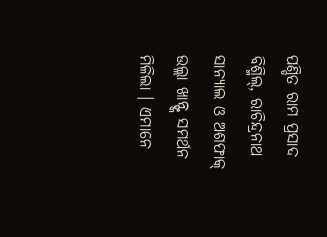ପଣ୍ଡିତ ରାମ ପ୍ରସାଦ ବିଶ୍ମିଲ୍, ରାଚିନ୍ଦ୍ରନାଥ ସାନ୍ୟାଲ ଓ ଅଶଫାକ୍ ଉଲ୍ଲା ଖାନ୍ଙ୍କ ସମର୍ଥନ ମିଳିଲା । ଏମାନେ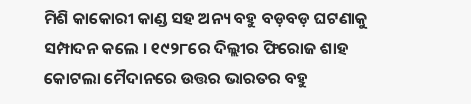ମିଶି କାକୋରୀ କାଣ୍ଡ ସହ ଅନ୍ୟ ବହୁ ବଡ଼ବଡ଼ ଘଟଣାକୁ ସମ୍ପାଦନ କଲେ । ୧୯୨୮ରେ ଦିଲ୍ଲୀର ଫିରୋଜ ଶାହ କୋଟଲା ମୈଦାନରେ ଉତ୍ତର ଭାରତର ବହୁ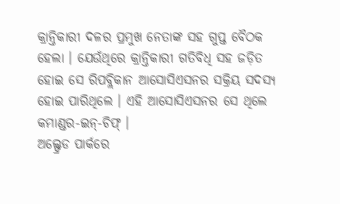କ୍ରାନ୍ତିକାରୀ ଦଳର ପ୍ରମୁଖ ନେତାଙ୍କ ସହ ଗୁପ୍ତ ବୈଠକ ହେଲା । ଯେଉଁଥିରେ କ୍ରାନ୍ତିକାରୀ ଗତିବିଧି ସହ ଜଡ଼ିତ ହୋଇ ସେ ରିପବ୍ଲିକାନ ଆସୋସିଏସନର ସକ୍ରିୟ ସଦସ୍ୟ ହୋଇ ପାରିଥିଲେ । ଏହି ଆସୋସିଏସନର ସେ ଥିଲେ କମାଣ୍ଡର-ଇନ୍-ଚିଫ୍ ।
ଅଲ୍ଫ୍ରେଡ ପାର୍କରେ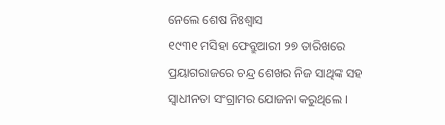ନେଲେ ଶେଷ ନିଃଶ୍ବାସ
୧୯୩୧ ମସିହା ଫେବ୍ରୁଆରୀ ୨୭ ତାରିଖରେ ପ୍ରୟାଗରାଜରେ ଚନ୍ଦ୍ର ଶେଖର ନିଜ ସାଥିଙ୍କ ସହ ସ୍ବାଧୀନତା ସଂଗ୍ରାମର ଯୋଜନା କରୁଥିଲେ ।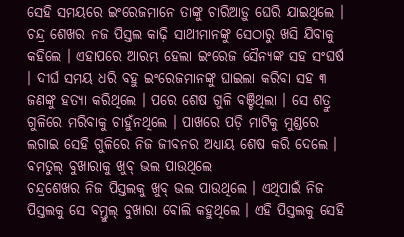ସେହି ସମୟରେ ଇଂରେଜମାନେ ତାଙ୍କୁ ଚାରିଆଡ଼ୁ ଘେରି ଯାଇଥିଲେ । ଚନ୍ଦ୍ର ଶେଖର ନଜ ପିସ୍ତଲ କାଢ଼ି ସାଥୀମାନଙ୍କୁ ସେଠାରୁ ଖସି ଯିବାକୁ କହିଲେ । ଏହାପରେ ଆରମ୍ଭ ହେଲା ଇଂରେଜ ସୈନ୍ୟଙ୍କ ସହ ସଂଘର୍ଷ । ଦୀର୍ଘ ସମୟ ଧରି ବହୁ ଇଂରେଜମାନଙ୍କୁ ଘାଇଲା କରିବା ସହ ୩ ଜଣଙ୍କୁ ହତ୍ୟା କରିଥିଲେ । ପରେ ଶେଷ ଗୁଳି ବଞ୍ଚିଥିଲା । ସେ ଶତ୍ରୁ ଗୁଳିରେ ମରିବାକୁ ଚାହୁଁନଥିଲେ । ପାଖରେ ପଡ଼ି ମାଟିକୁ ମୁଣ୍ଡରେ ଲଗାଇ ସେହି ଗୁଳିରେ ନିଜ ଜୀବନର ଅଧ୍ୟାୟ ଶେଷ କରି ଦେଲେ ।
ବମତୁଲ୍ ବୁଖାରାକୁ ଖୁବ୍ ଭଲ ପାଉଥିଲେ
ଚନ୍ଦ୍ରଶେଖର ନିଜ ପିସ୍ତଲକୁ ଖୁବ୍ ଭଲ ପାଉଥିଲେ । ଏଥିପାଇଁ ନିଜ ପିସ୍ତଲକୁ ସେ ବମ୍ତୁଲ୍ ବୁଖାରା ବୋଲି କହୁଥିଲେ । ଏହି ପିସ୍ତଲକୁ ସେହି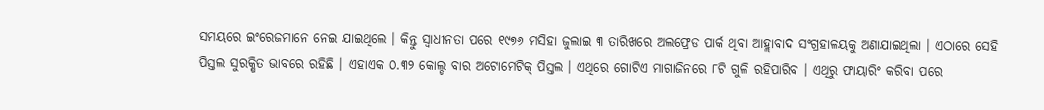ସମୟରେ ଇଂରେଜମାନେ ନେଇ ଯାଇଥିଲେ । କିନ୍ତୁ ସ୍ବାଧୀନତା ପରେ ୧୯୭୬ ମସିହା ଜୁଲାଇ ୩ ତାରିଖରେ ଅଲଫ୍ରେଡ ପାର୍କ ଥିବା ଆହ୍ଲାବାଦ ସଂଗ୍ରହାଳୟକୁ ଅଣାଯାଇଥିଲା । ଏଠାରେ ସେହି ପିସ୍ତଲ ସୁରକ୍ଷିତ ଭାବରେ ରହିଛି । ଏହାଏକ ୦.୩୨ କୋଲ୍ଡ ବାର ଅଟୋମେଟିକ୍ ପିସ୍ତଲ । ଏଥିରେ ଗୋଟିଏ ମାଗାଜିନରେ ୮ଟି ଗୁଳି ରହିପାରିବ । ଏଥିରୁ ଫାୟାରିଂ କରିବା ପରେ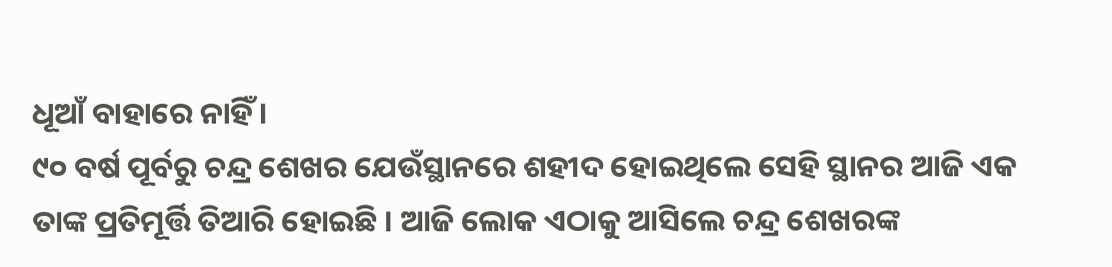ଧୂଆଁ ବାହାରେ ନାହିଁ ।
୯୦ ବର୍ଷ ପୂର୍ବରୁ ଚନ୍ଦ୍ର ଶେଖର ଯେଉଁସ୍ଥାନରେ ଶହୀଦ ହୋଇଥିଲେ ସେହି ସ୍ଥାନର ଆଜି ଏକ ତାଙ୍କ ପ୍ରତିମୂର୍ତ୍ତି ତିଆରି ହୋଇଛି । ଆଜି ଲୋକ ଏଠାକୁ ଆସିଲେ ଚନ୍ଦ୍ର ଶେଖରଙ୍କ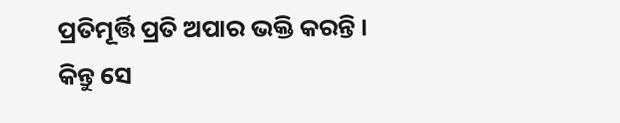ପ୍ରତିମୂର୍ତ୍ତି ପ୍ରତି ଅପାର ଭକ୍ତି କରନ୍ତି । କିନ୍ତୁ ସେ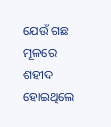ଯେଉଁ ଗଛ ମୂଳରେ ଶହୀଦ ହୋଇଥିଲେ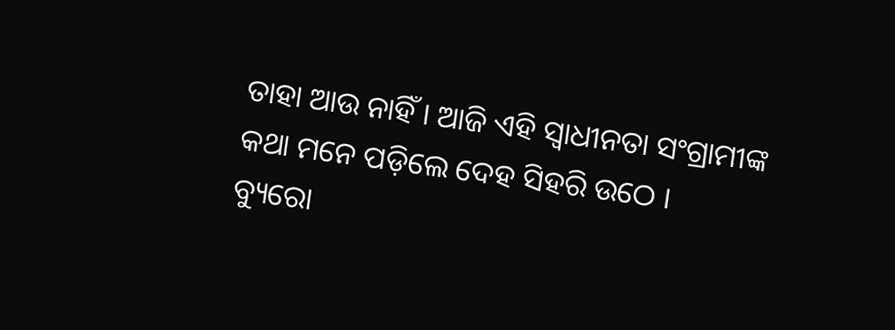ତାହା ଆଉ ନାହିଁ । ଆଜି ଏହି ସ୍ବାଧୀନତା ସଂଗ୍ରାମୀଙ୍କ କଥା ମନେ ପଡ଼ିଲେ ଦେହ ସିହରି ଉଠେ ।
ବ୍ୟୁରୋ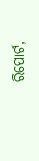ରିପୋର୍ଟ,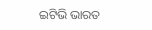ଇଟିଭି ଭାରତ